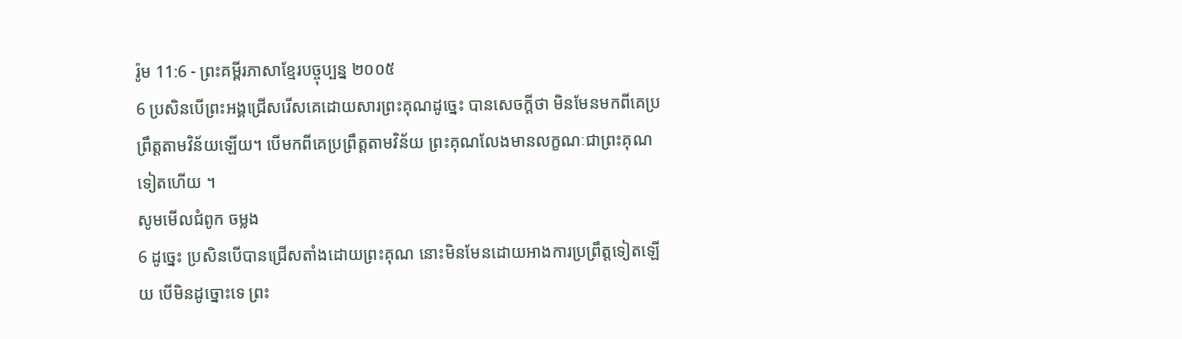រ៉ូម 11:6 - ព្រះគម្ពីរភាសាខ្មែរបច្ចុប្បន្ន ២០០៥
6 ប្រសិនបើព្រះអង្គជ្រើសរើសគេដោយសារព្រះគុណដូច្នេះ បានសេចក្ដីថា មិនមែនមកពីគេប្រព្រឹត្តតាមវិន័យឡើយ។ បើមកពីគេប្រព្រឹត្តតាមវិន័យ ព្រះគុណលែងមានលក្ខណៈជាព្រះគុណទៀតហើយ ។
សូមមើលជំពូក ចម្លង
6 ដូច្នេះ ប្រសិនបើបានជ្រើសតាំងដោយព្រះគុណ នោះមិនមែនដោយអាងការប្រព្រឹត្តទៀតឡើយ បើមិនដូច្នោះទេ ព្រះ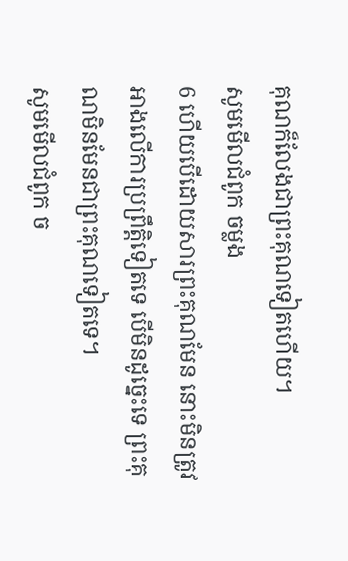គុណក៏លែងជាព្រះគុណទៀតហើយ។
សូមមើលជំពូក ចម្លង
6 ហើយបើដោយសារព្រះគុណមែន នោះមិនត្រូវអាងលើការប្រព្រឹត្តិទៀតទេ បើមិនដូច្នេះទេ ព្រះគុណមិនមែនជាព្រះគុណទៀតទេ។
សូមមើលជំពូក ច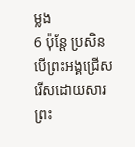ម្លង
6 ប៉ុន្តែ ប្រសិនបើព្រះអង្គជ្រើសរើសដោយសារព្រះ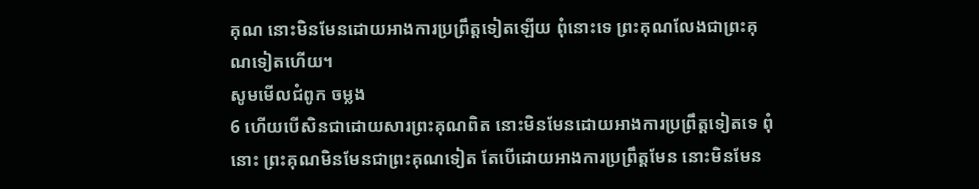គុណ នោះមិនមែនដោយអាងការប្រព្រឹត្តទៀតឡើយ ពុំនោះទេ ព្រះគុណលែងជាព្រះគុណទៀតហើយ។
សូមមើលជំពូក ចម្លង
6 ហើយបើសិនជាដោយសារព្រះគុណពិត នោះមិនមែនដោយអាងការប្រព្រឹត្តទៀតទេ ពុំនោះ ព្រះគុណមិនមែនជាព្រះគុណទៀត តែបើដោយអាងការប្រព្រឹត្តមែន នោះមិនមែន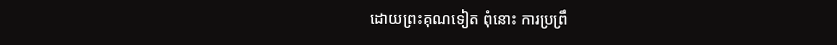ដោយព្រះគុណទៀត ពុំនោះ ការប្រព្រឹ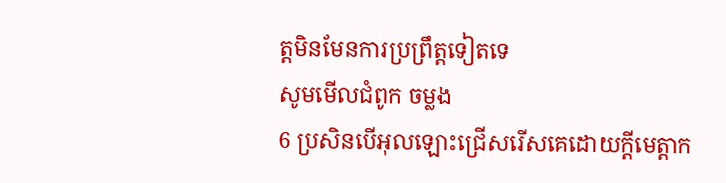ត្តមិនមែនការប្រព្រឹត្តទៀតទេ
សូមមើលជំពូក ចម្លង
6 ប្រសិនបើអុលឡោះជ្រើសរើសគេដោយក្តីមេត្តាក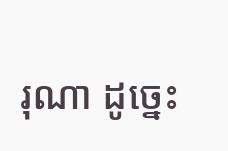រុណា ដូច្នេះ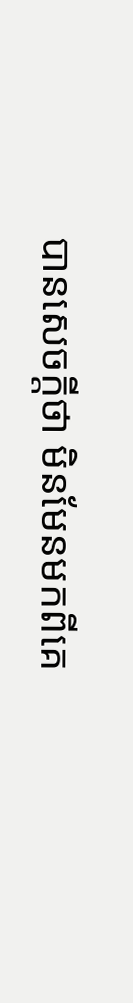បានសេចក្ដីថា មិនមែនមកពីគេ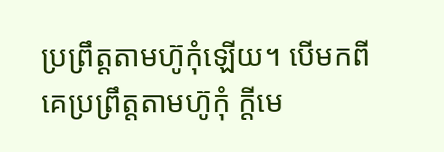ប្រព្រឹត្ដតាមហ៊ូកុំឡើយ។ បើមកពីគេប្រព្រឹត្ដតាមហ៊ូកុំ ក្តីមេ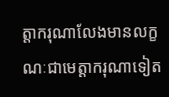ត្តាករុណាលែងមានលក្ខណៈជាមេត្តាករុណាទៀត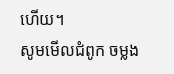ហើយ។
សូមមើលជំពូក ចម្លង